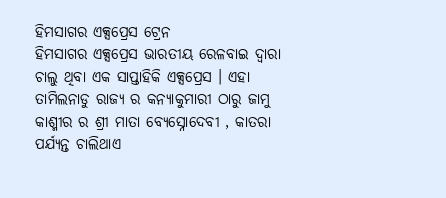ହିମସାଗର ଏକ୍ସପ୍ରେସ ଟ୍ରେନ
ହିମସାଗର ଏକ୍ସପ୍ରେସ ଭାରତୀୟ ରେଳବାଇ ଦ୍ଵାରା ଚାଲୁ ଥିବା ଏକ ସାପ୍ତାହିକି ଏକ୍ସପ୍ରେସ । ଏହା ତାମିଲନାଡୁ ରାଜ୍ୟ ର କନ୍ୟାକୁମାରୀ ଠାରୁ ଜାମୁ କାଶ୍ମୀର ର ଶ୍ରୀ ମାତା ବ୍ୟେସ୍ନୋଦେବୀ , କାତରା ପର୍ଯ୍ୟନ୍ତ ଚାଲିଥାଏ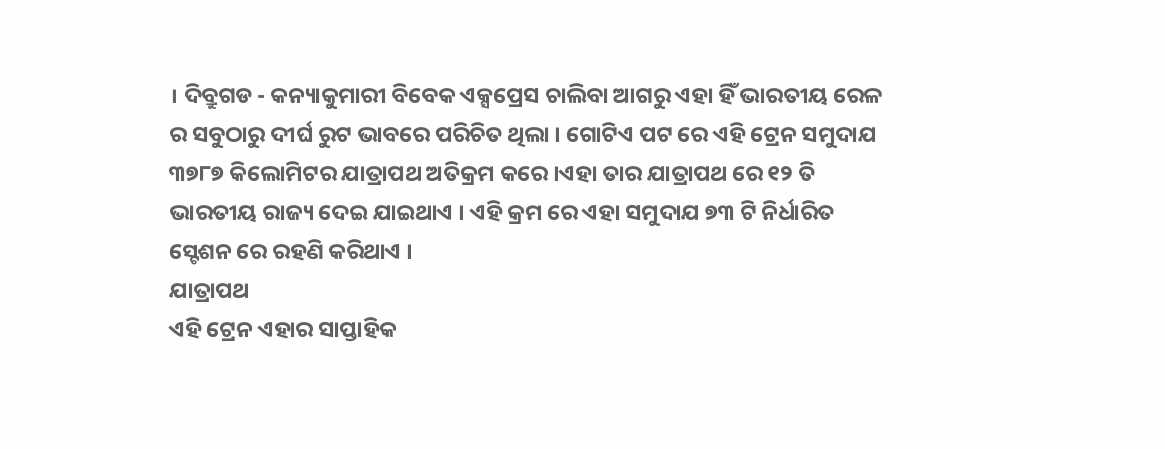। ଦିବ୍ରୁଗଡ - କନ୍ୟାକୁମାରୀ ବିବେକ ଏକ୍ସପ୍ରେସ ଚାଲିବା ଆଗରୁ ଏହା ହିଁ ଭାରତୀୟ ରେଳ ର ସବୁଠାରୁ ଦୀର୍ଘ ରୁଟ ଭାବରେ ପରିଚିତ ଥିଲା । ଗୋଟିଏ ପଟ ରେ ଏହି ଟ୍ରେନ ସମୁଦାଯ ୩୭୮୭ କିଲୋମିଟର ଯାତ୍ରାପଥ ଅତିକ୍ରମ କରେ ।ଏହା ତାର ଯାତ୍ରାପଥ ରେ ୧୨ ତି ଭାରତୀୟ ରାଜ୍ୟ ଦେଇ ଯାଇଥାଏ । ଏହି କ୍ରମ ରେ ଏହା ସମୁଦାଯ ୭୩ ଟି ନିର୍ଧାରିତ ସ୍ଟେଶନ ରେ ରହଣି କରିଥାଏ ।
ଯାତ୍ରାପଥ
ଏହି ଟ୍ରେନ ଏହାର ସାପ୍ତାହିକ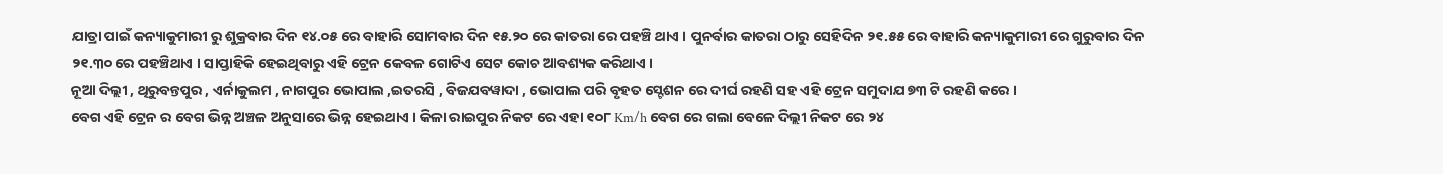ଯାତ୍ରା ପାଇଁ କନ୍ୟାକୁମାରୀ ରୁ ଶୁକ୍ରବାର ଦିନ ୧୪.୦୫ ରେ ବାହାରି ସୋମବାର ଦିନ ୧୫.୨୦ ରେ କାତରା ରେ ପହଞ୍ଚି ଥାଏ । ପୁନର୍ବାର କାତରା ଠାରୁ ସେହିଦିନ ୨୧.୫୫ ରେ ବାହାରି କନ୍ୟାକୁମାରୀ ରେ ଗୁରୁବାର ଦିନ ୨୧.୩୦ ରେ ପହଞ୍ଚିଥାଏ । ସାପ୍ତାହିକି ହେଇଥିବାରୁ ଏହି ଟ୍ରେନ କେବଳ ଗୋଟିଏ ସେଟ କୋଚ ଆବଶ୍ୟକ କରିଥାଏ ।
ନୂଆ ଦିଲ୍ଲୀ , ଥିରୁବନ୍ତପୁର , ଏର୍ନାକୁଲମ , ନାଗପୁର ଭୋପାଲ ,ଇତରସି , ବିଜଯବୱାଦା , ଭୋପାଲ ପରି ବୃହତ ସ୍ଟେଶନ ରେ ଦୀର୍ଘ ରହଣି ସହ ଏହି ଟ୍ରେନ ସମୁଦାଯ ୭୩ ଟି ରହଣି କରେ ।
ବେଗ ଏହି ଟ୍ରେନ ର ବେଗ ଭିନ୍ନ ଅଞ୍ଚଳ ଅନୁସାରେ ଭିନ୍ନ ହେଇଥାଏ । କିଳା ରାଇପୁର ନିକଟ ରେ ଏହା ୧୦୮ Km/h ବେଗ ରେ ଗଲା ବେଳେ ଦିଲ୍ଲୀ ନିକଟ ରେ ୨୪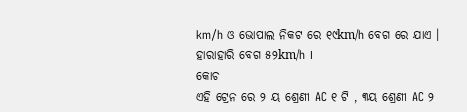km/h ଓ ଭୋପାଲ ନିକଟ ରେ ୧୯km/h ବେଗ ରେ ଯାଏ । ହାରାହାରି ବେଗ ୫୨km/h ।
କୋଚ
ଏହି ଟ୍ରେନ ରେ ୨ ୟ ଶ୍ରେଣୀ AC ୧ ଟି , ୩ୟ ଶ୍ରେଣୀ AC ୨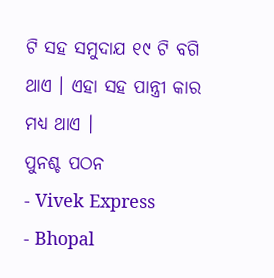ଟି ସହ ସମୁଦାଯ ୧୯ ଟି ବଗି ଥାଏ । ଏହା ସହ ପାନ୍ତ୍ରୀ କାର ମଧ୍ୟ ଥାଏ ।
ପୁନଶ୍ଚ ପଠନ
- Vivek Express
- Bhopal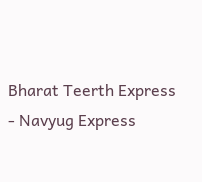Bharat Teerth Express
- Navyug Express